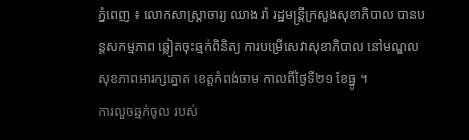ភ្នំពេញ ៖ លោកសាស្រ្តាចារ្យ ឈាង រ៉ា រដ្ឋមន្រ្តីក្រសួងសុខាភិបាល បានបន្តសកម្មភាព ឆ្លៀតចុះឆ្មក់ពិនិត្យ ការបម្រើសេវាសុខាភិបាល នៅមណ្ឌលសុខភាពអារក្សត្នោត ខេត្តកំពង់ចាម កាលពីថ្ងៃទី២១ ខែធ្នូ ។
ការលួចឆ្មក់ចូល របស់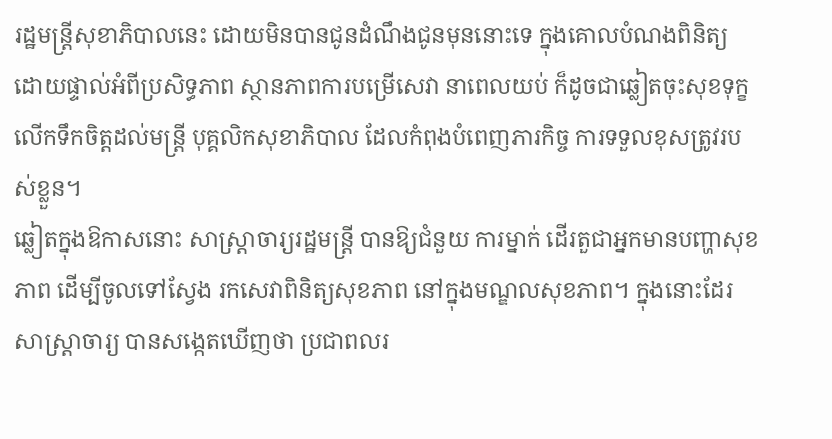រដ្ឋមន្រ្តីសុខាភិបាលនេះ ដោយមិនបានជូនដំណឹងជូនមុននោះទេ ក្នុងគោលបំណងពិនិត្យ ដោយផ្ទាល់អំពីប្រសិទ្ធភាព ស្ថានភាពការបម្រើសេវា នាពេលយប់ ក៏ដូចជាឆ្លៀតចុះសុខទុក្ខ លើកទឹកចិត្តដល់មន្រ្តី បុគ្គលិកសុខាភិបាល ដែលកំពុងបំពេញភារកិច្ច ការទទួលខុសត្រូវរបស់ខ្លួន។
ឆ្លៀតក្នុងឱកាសនោះ សាស្រ្តាចារ្យរដ្ឋមន្រ្តី បានឱ្យជំនួយ ការម្នាក់ ដើរតួជាអ្នកមានបញ្ហាសុខភាព ដើម្បីចូលទៅស្វែង រកសេវាពិនិត្យសុខភាព នៅក្នុងមណ្ឌលសុខភាព។ ក្នុងនោះដែរ សាស្រ្តាចារ្យ បានសង្កេតឃើញថា ប្រជាពលរ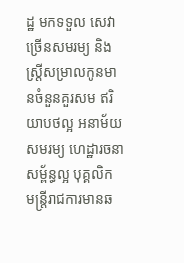ដ្ឋ មកទទួល សេវាច្រើនសមរម្យ និងស្រ្តីសម្រាលកូនមានចំនួនគួរសម ឥរិយាបថល្អ អនាម័យសមរម្យ ហេដ្ឋារចនាសម្ព័ន្ធល្អ បុគ្គលិក មន្រ្តីរាជការមានឆ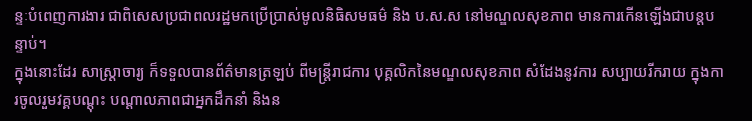ន្ទៈបំពេញការងារ ជាពិសេសប្រជាពលរដ្ឋមកប្រើប្រាស់មូលនិធិសមធម៌ និង ប.ស.ស នៅមណ្ឌលសុខភាព មានការកើនឡើងជាបន្តបន្ទាប់។
ក្នុងនោះដែរ សាស្រ្តាចារ្យ ក៏ទទួលបានព័ត៌មានត្រឡប់ ពីមន្រ្តីរាជការ បុគ្គលិកនៃមណ្ឌលសុខភាព សំដែងនូវការ សប្បាយរីករាយ ក្នុងការចូលរួមវគ្គបណ្តុះ បណ្តាលភាពជាអ្នកដឹកនាំ និងន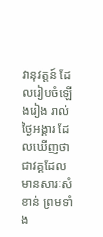វានុវត្តន៍ ដែលរៀបចំឡើងរៀង រាល់ថ្ងៃអង្គារ ដែលឃើញថាជាវគ្គដែលមានសារៈសំខាន់ ព្រមទាំង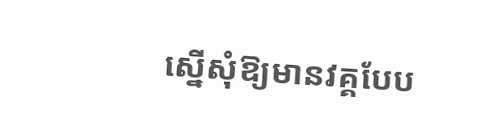ស្នើសុំឱ្យមានវគ្គបែប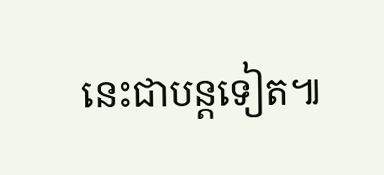នេះជាបន្តទៀត៕